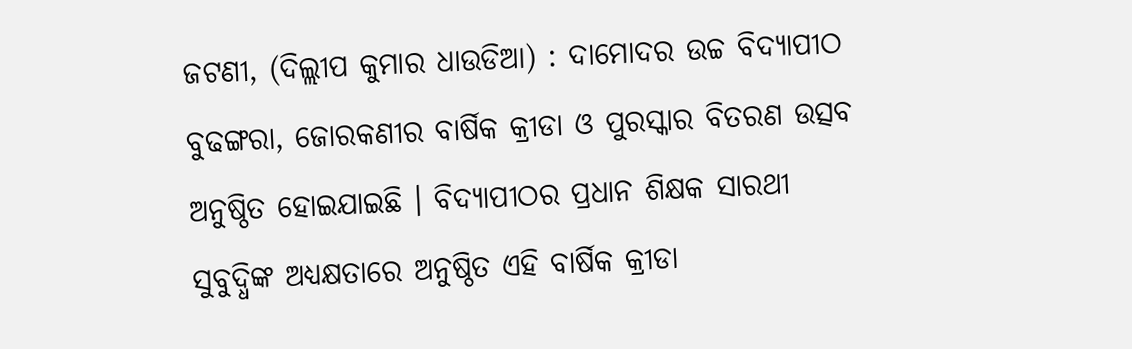ଜଟଣୀ, (ଦିଲ୍ଲୀପ କୁମାର ଧାଉଡିଆ) : ଦାମୋଦର ଉଚ୍ଚ ବିଦ୍ୟାପୀଠ ବୁଢଙ୍ଗରା, ଜୋରକଣୀର ବାର୍ଷିକ କ୍ରୀଡା ଓ ପୁରସ୍କାର ବିତରଣ ଉତ୍ସବ ଅନୁଷ୍ଠିତ ହୋଇଯାଇଛି । ବିଦ୍ୟାପୀଠର ପ୍ରଧାନ ଶିକ୍ଷକ ସାରଥୀ ସୁବୁଦ୍ଧିଙ୍କ ଅଧ୍ୟକ୍ଷତାରେ ଅନୁଷ୍ଠିତ ଏହି ବାର୍ଷିକ କ୍ରୀଡା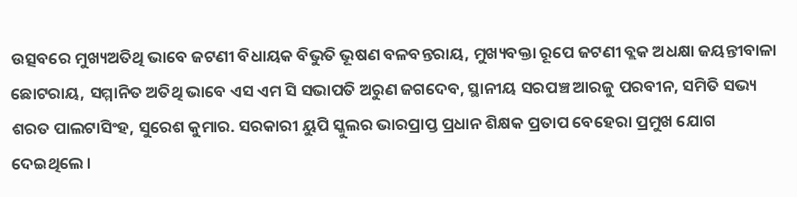ଉତ୍ସବରେ ମୁଖ୍ୟଅତିଥି ଭାବେ ଜଟଣୀ ବିଧାୟକ ବିଭୁତି ଭୂଷଣ ବଳବନ୍ତରାୟ, ମୁଖ୍ୟବକ୍ତା ରୂପେ ଜଟଣୀ ବ୍ଲକ ଅଧକ୍ଷା ଜୟନ୍ତୀବାଳା ଛୋଟରାୟ, ସମ୍ମାନିତ ଅତିଥି ଭାବେ ଏସ ଏମ ସି ସଭାପତି ଅରୁଣ ଜଗଦେବ, ସ୍ଥାନୀୟ ସରପଞ୍ଚ ଆରଜୁ ପରବୀନ, ସମିତି ସଭ୍ୟ ଶରତ ପାଲଟାସିଂହ, ସୁରେଶ କୁମାର. ସରକାରୀ ୟୁପି ସ୍କୁଲର ଭାରପ୍ରାପ୍ତ ପ୍ରଧାନ ଶିକ୍ଷକ ପ୍ରତାପ ବେହେରା ପ୍ରମୁଖ ଯୋଗ ଦେଇଥିଲେ ।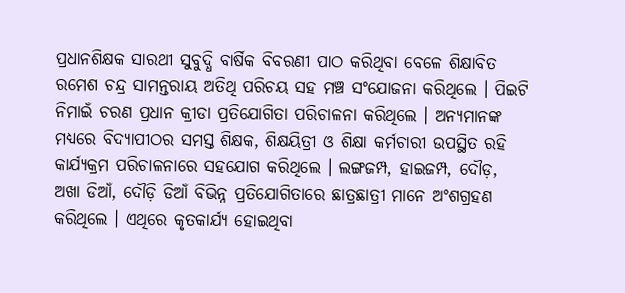ପ୍ରଧାନଶିକ୍ଷକ ସାରଥୀ ସୁବୁଦ୍ଧି ବାର୍ଷିକ ବିବରଣୀ ପାଠ କରିଥିବା ବେଳେ ଶିକ୍ଷାବିତ ରମେଶ ଚନ୍ଦ୍ର ସାମନ୍ତରାୟ ଅତିଥି ପରିଚୟ ସହ ମଞ୍ଚ ସଂଯୋଜନା କରିଥିଲେ । ପିଇଟି ନିମାଇଁ ଚରଣ ପ୍ରଧାନ କ୍ରୀଡା ପ୍ରତିଯୋଗିତା ପରିଚାଳନା କରିଥିଲେ । ଅନ୍ୟମାନଙ୍କ ମଧ୍ୟରେ ବିଦ୍ୟାପୀଠର ସମସ୍ତ ଶିକ୍ଷକ, ଶିକ୍ଷୟିତ୍ରୀ ଓ ଶିକ୍ଷା କର୍ମଚାରୀ ଉପସ୍ଥିତ ରହି କାର୍ଯ୍ୟକ୍ରମ ପରିଚାଳନାରେ ସହଯୋଗ କରିଥିଲେ । ଲଙ୍ଗଜମ୍ପ, ହାଇଜମ୍ପ, ଦୌଡ଼, ଅଖା ଡିଆଁ, ଦୌଡ଼ି ଡିଆଁ ବିଭିନ୍ନ ପ୍ରତିଯୋଗିତାରେ ଛାତ୍ରଛାତ୍ରୀ ମାନେ ଅଂଶଗ୍ରହଣ କରିଥିଲେ । ଏଥିରେ କୃତକାର୍ଯ୍ୟ ହୋଇଥିବା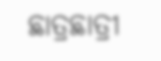ଛାତ୍ରଛାତ୍ରୀ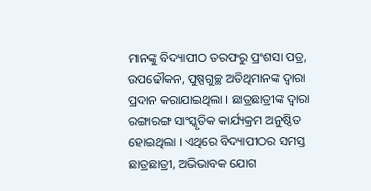ମାନଙ୍କୁ ବିଦ୍ୟାପୀଠ ତରଫରୁ ପ୍ରଂଶସା ପତ୍ର, ଉପଢୌକନ, ପୁଷ୍ପଗୁଚ୍ଛ ଅତିଥିମାନଙ୍କ ଦ୍ୱାରା ପ୍ରଦାନ କରାଯାଇଥିଲା । ଛାତ୍ରଛାତ୍ରୀଙ୍କ ଦ୍ୱାରା ରଙ୍ଗାରଙ୍ଗ ସାଂସ୍କୃତିକ କାର୍ଯ୍ୟକ୍ରମ ଅନୁଷ୍ଠିତ ହୋଇଥିଲା । ଏଥିରେ ବିଦ୍ୟାପୀଠର ସମସ୍ତ ଛାତ୍ରଛାତ୍ରୀ, ଅଭିଭାବକ ଯୋଗ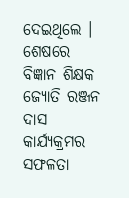ଦେଇଥିଲେ । ଶେଷରେ ବିଜ୍ଞାନ ଶିକ୍ଷକ ଜ୍ୟୋତି ରଞ୍ଜନ ଦାସ କାର୍ଯ୍ୟକ୍ରମର ସଫଳତା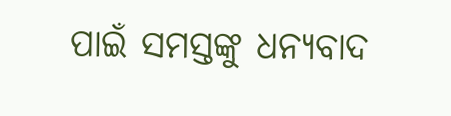ପାଇଁ ସମସ୍ତଙ୍କୁ ଧନ୍ୟବାଦ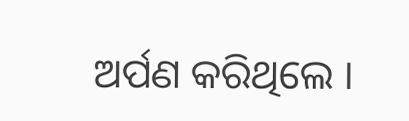ଅର୍ପଣ କରିଥିଲେ ।